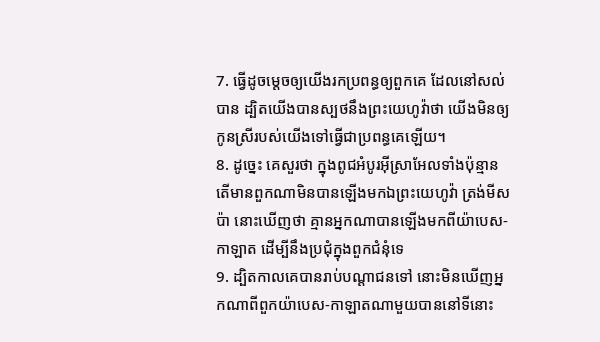7. ធ្វើដូចម្តេចឲ្យយើងរកប្រពន្ធឲ្យពួកគេ ដែលនៅសល់បាន ដ្បិតយើងបានស្បថនឹងព្រះយេហូវ៉ាថា យើងមិនឲ្យកូនស្រីរបស់យើងទៅធ្វើជាប្រពន្ធគេឡើយ។
8. ដូច្នេះ គេសួរថា ក្នុងពូជអំបូរអ៊ីស្រាអែលទាំងប៉ុន្មាន តើមានពួកណាមិនបានឡើងមកឯព្រះយេហូវ៉ា ត្រង់មីសប៉ា នោះឃើញថា គ្មានអ្នកណាបានឡើងមកពីយ៉ាបេស-កាឡាត ដើម្បីនឹងប្រជុំក្នុងពួកជំនុំទេ
9. ដ្បិតកាលគេបានរាប់បណ្តាជនទៅ នោះមិនឃើញអ្នកណាពីពួកយ៉ាបេស-កាឡាតណាមួយបាននៅទីនោះ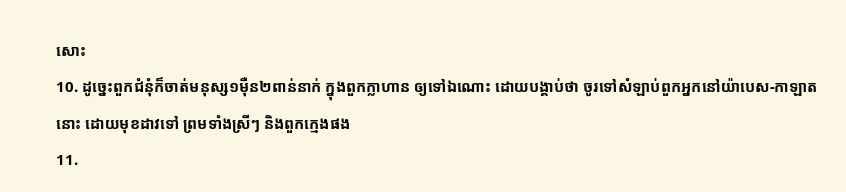សោះ
10. ដូច្នេះពួកជំនុំក៏ចាត់មនុស្ស១ម៉ឺន២ពាន់នាក់ ក្នុងពួកក្លាហាន ឲ្យទៅឯណោះ ដោយបង្គាប់ថា ចូរទៅសំឡាប់ពួកអ្នកនៅយ៉ាបេស-កាឡាតនោះ ដោយមុខដាវទៅ ព្រមទាំងស្រីៗ និងពួកក្មេងផង
11.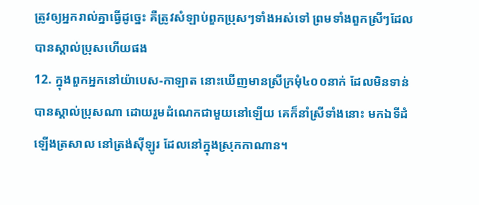ត្រូវឲ្យអ្នករាល់គ្នាធ្វើដូច្នេះ គឺត្រូវសំឡាប់ពួកប្រុសៗទាំងអស់ទៅ ព្រមទាំងពួកស្រីៗដែលបានស្គាល់ប្រុសហើយផង
12. ក្នុងពួកអ្នកនៅយ៉ាបេស-កាឡាត នោះឃើញមានស្រីក្រមុំ៤០០នាក់ ដែលមិនទាន់បានស្គាល់ប្រុសណា ដោយរួមដំណេកជាមួយនៅឡើយ គេក៏នាំស្រីទាំងនោះ មកឯទីដំឡើងត្រសាល នៅត្រង់ស៊ីឡូរ ដែលនៅក្នុងស្រុកកាណាន។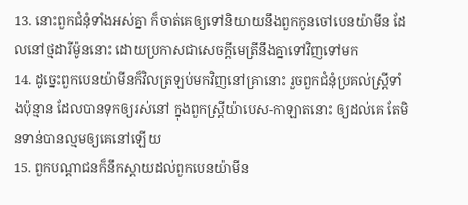13. នោះពួកជំនុំទាំងអស់គ្នា ក៏ចាត់គេឲ្យទៅនិយាយនឹងពួកកូនចៅបេនយ៉ាមីន ដែលនៅថ្មដារីម៉ូននោះ ដោយប្រកាសជាសេចក្ដីមេត្រីនឹងគ្នាទៅវិញទៅមក
14. ដូច្នេះពួកបេនយ៉ាមីនក៏វិលត្រឡប់មកវិញនៅគ្រានោះ រួចពួកជំនុំប្រគល់ស្ត្រីទាំងប៉ុន្មាន ដែលបានទុកឲ្យរស់នៅ ក្នុងពួកស្ត្រីយ៉ាបេស-កាឡាតនោះ ឲ្យដល់គេ តែមិនទាន់បានល្មមឲ្យគេនៅឡើយ
15. ពួកបណ្តាជនក៏នឹកស្តាយដល់ពួកបេនយ៉ាមីន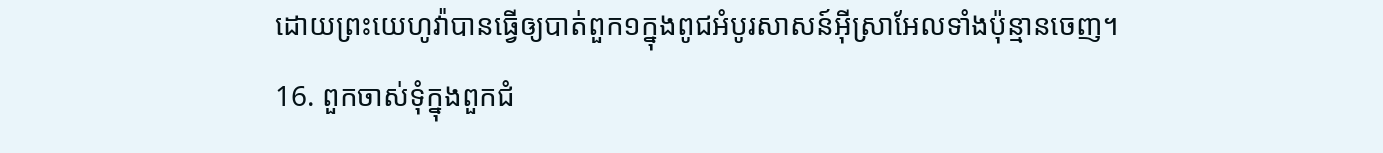ដោយព្រះយេហូវ៉ាបានធ្វើឲ្យបាត់ពួក១ក្នុងពូជអំបូរសាសន៍អ៊ីស្រាអែលទាំងប៉ុន្មានចេញ។
16. ពួកចាស់ទុំក្នុងពួកជំ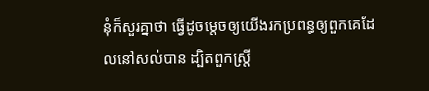នុំក៏សួរគ្នាថា ធ្វើដូចម្តេចឲ្យយើងរកប្រពន្ធឲ្យពួកគេដែលនៅសល់បាន ដ្បិតពួកស្ត្រី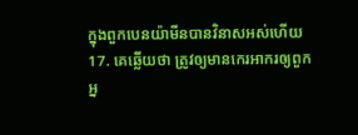ក្នុងពួកបេនយ៉ាមីនបានវិនាសអស់ហើយ
17. គេឆ្លើយថា ត្រូវឲ្យមានកេរអាករឲ្យពួកអ្ន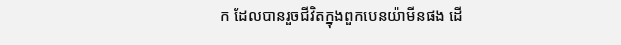ក ដែលបានរួចជីវិតក្នុងពួកបេនយ៉ាមីនផង ដើ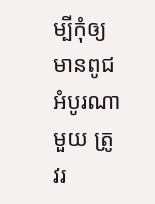ម្បីកុំឲ្យមានពូជអំបូរណាមួយ ត្រូវរ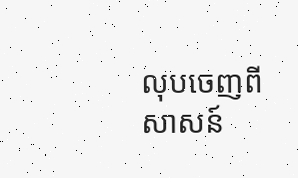លុបចេញពីសាសន៍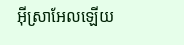អ៊ីស្រាអែលឡើយ